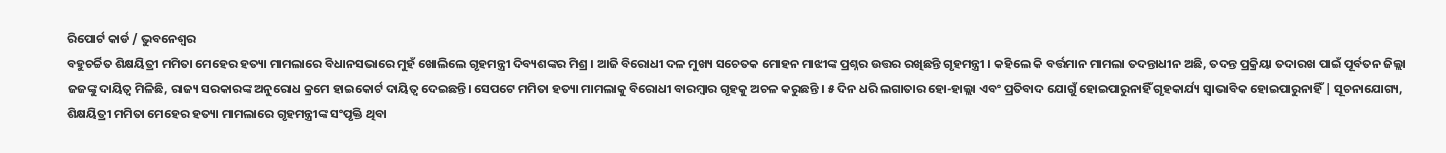ରିପୋର୍ଟ କାର୍ଡ / ଭୁବନେଶ୍ୱର
ବହୁଚର୍ଚ୍ଚିତ ଶିକ୍ଷୟିତ୍ରୀ ମମିତା ମେହେର ହତ୍ୟା ମାମଲାରେ ବିଧାନସଭାରେ ମୁହଁ ଖୋଲିଲେ ଗୃହମନ୍ତ୍ରୀ ଦିବ୍ୟଶଙ୍କର ମିଶ୍ର । ଆଜି ବିରୋଧୀ ଦଳ ମୁଖ୍ୟ ସଚେତକ ମୋହନ ମାଝୀଙ୍କ ପ୍ରଶ୍ନର ଉତ୍ତର ରଖିଛନ୍ତି ଗୃହମନ୍ତ୍ରୀ । କହିଲେ କି ବର୍ତ୍ତମାନ ମାମଲା ତଦନ୍ତାଧୀନ ଅଛି, ତଦନ୍ତ ପ୍ରକ୍ରିୟା ତଦାରଖ ପାଇଁ ପୂର୍ବତନ ଜିଲ୍ଲା ଜଜଙ୍କୁ ଦାୟିତ୍ୱ ମିଳିଛି, ରାଜ୍ୟ ସରକାରଙ୍କ ଅନୁରୋଧ କ୍ରମେ ହାଇକୋର୍ଟ ଦାୟିତ୍ୱ ଦେଇଛନ୍ତି। ସେପଟେ ମମିତା ହତ୍ୟା ମାମଲାକୁ ବିରୋଧୀ ବାରମ୍ବାର ଗୃହକୁ ଅଚଳ କରୁଛନ୍ତି । ୫ ଦିନ ଧରି ଲଗାତାର ହୋ-ହାଲ୍ଲା ଏବଂ ପ୍ରତିବାଦ ଯୋଗୁଁ ହୋଇପାରୁନାହିଁ ଗୃହକାର୍ଯ୍ୟ ସ୍ୱାଭାବିକ ହୋଇପାରୁନାହିଁ | ସୂଚନାଯୋଗ୍ୟ, ଶିକ୍ଷୟିତ୍ରୀ ମମିତା ମେହେର ହତ୍ୟା ମାମଲାରେ ଗୃହମନ୍ତ୍ରୀଙ୍କ ସଂପୃକ୍ତି ଥିବା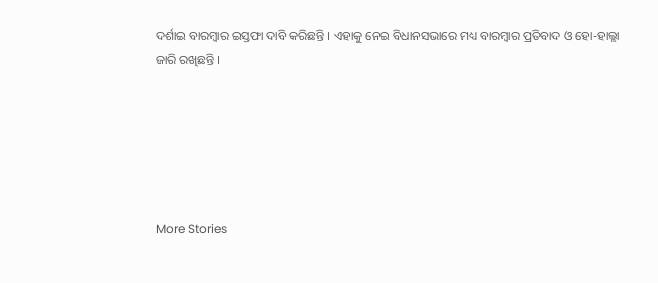ଦର୍ଶାଇ ବାରମ୍ବାର ଇସ୍ତଫା ଦାବି କରିଛନ୍ତି । ଏହାକୁ ନେଇ ବିଧାନସଭାରେ ମଧ୍ୟ ବାରମ୍ବାର ପ୍ରତିବାଦ ଓ ହୋ-ହାଲ୍ଲା ଜାରି ରଖିଛନ୍ତି ।






More Stories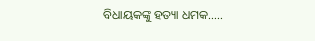ବିଧାୟକଙ୍କୁ ହତ୍ୟା ଧମକ…..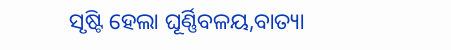ସୃଷ୍ଟି ହେଲା ଘୂର୍ଣ୍ଣିବଳୟ,ବାତ୍ୟା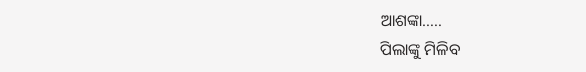ଆଶଙ୍କା…..
ପିଲାଙ୍କୁ ମିଳିବ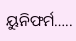ୟୁନିଫର୍ମ…..